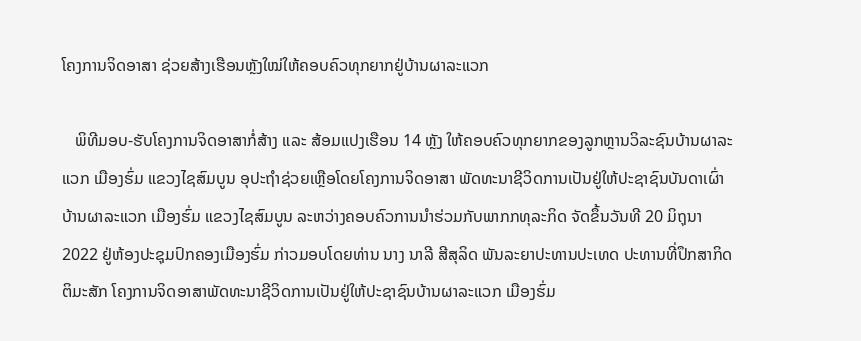ໂຄງການຈິດອາສາ ຊ່ວຍສ້າງເຮືອນຫຼັງໃໝ່ໃຫ້ຄອບຄົວທຸກຍາກຢູ່ບ້ານຜາລະແວກ

   ພິທີມອບ-ຮັບໂຄງການຈິດອາສາກໍ່ສ້າງ ແລະ ສ້ອມແປງເຮືອນ 14 ຫຼັງ ໃຫ້ຄອບຄົວທຸກຍາກຂອງລູກຫຼານວິລະຊົນບ້ານຜາລະແວກ ເມືອງຮົ່ມ ແຂວງໄຊສົມບູນ ອຸປະຖຳຊ່ວຍເຫຼືອໂດຍໂຄງການຈິດອາສາ ພັດທະນາຊີວິດການເປັນຢູ່ໃຫ້ປະຊາຊົນບັນດາເຜົ່າບ້ານຜາລະແວກ ເມືອງຮົ່ມ ແຂວງໄຊສົມບູນ ລະຫວ່າງຄອບຄົວການນຳຮ່ວມກັບພາກກທຸລະກິດ ຈັດຂຶ້ນວັນທີ 20 ມິຖຸນາ 2022 ຢູ່ຫ້ອງປະຊຸມປົກຄອງເມືອງຮົ່ມ ກ່າວມອບໂດຍທ່ານ ນາງ ນາລີ ສີສຸລິດ ພັນລະຍາປະທານປະເທດ ປະທານທີ່ປຶກສາກິດຕິມະສັກ ໂຄງການຈິດອາສາພັດທະນາຊີວິດການເປັນຢູ່ໃຫ້ປະຊາຊົນບ້ານຜາລະແວກ ເມືອງຮົ່ມ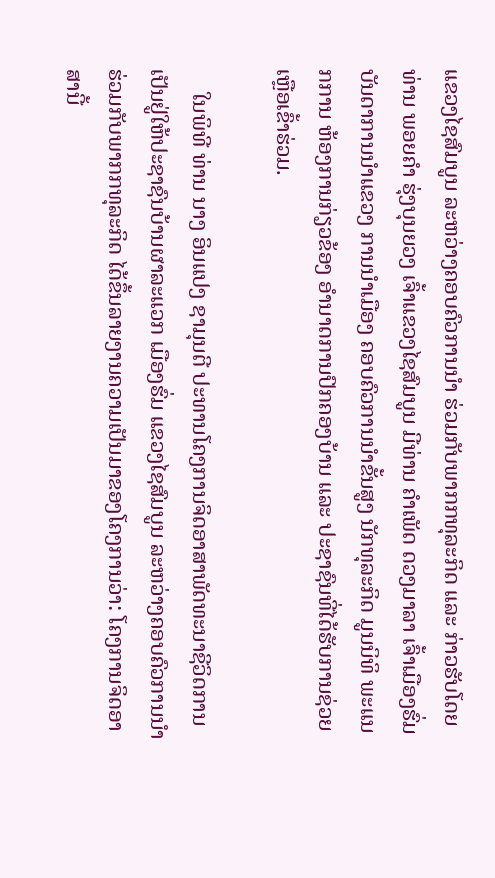ແຂວງໄຊສົມບູນ ລະຫວ່າງຄອບຄົວການນຳ ຮ່ວມກັບພາກກທຸລະກິດ ແລະ ກ່າວຮັບໂດຍທ່ານ ພອຍຄຳ ຮຸ່ງບຸນຍວງ ເຈົ້າແຂວງໄຊສົມບູນ ມີທ່ານ ຄໍາເພັດ ດວງມາລາ ເຈົ້າເມືອງຮົ່ມ ບັນດາການນຳແຂວງ ການນຳເມືອງ ຄອບຄົວການນຳຂັ້ນສູງ ນັກທຸລະກິດ ມູນນິທິ ພະແນກການ ຫ້ອງການກ່ຽວຂ້ອງ ອຳນາດການປົກຄອງບ້ານ ແລະ ປະຊາຊົນທີ່ໄດ້ຮັບການຊ່ວຍເຫຼືອເຂົ້າຮ່ວມ.

    ໃນພິທີ ທ່ານ ນາງ ອິນແປງ ຊາມຸນຕີ ປະທານໂຄງການຈິດອາສາພັດທະນາຊີວິດການເປັນຢູ່ໃຫ້ປະຊາຊົນບ້ານຜາລະແວກ ເມືອງຮົ່ມ ແຂວງໄຊສົມບູນ ລະຫວ່າງຄອບຄົວການນຳ ຮ່ວມກັບພາກກທຸລະກິດ ໄດ້ຂຶ້ນລາຍງານຄວາມເປັນມາຂອງໂຄງການວ່າ: ໂຄງການຈິດອາສານີ້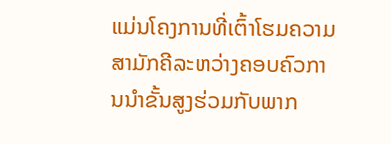ແມ່ນໂຄງການທີ່ເຕົ້າໂຮມຄວາມສາມັກຄີລະຫວ່າງຄອບຄົວການນຳຂັ້ນສູງຮ່ວມກັບພາກ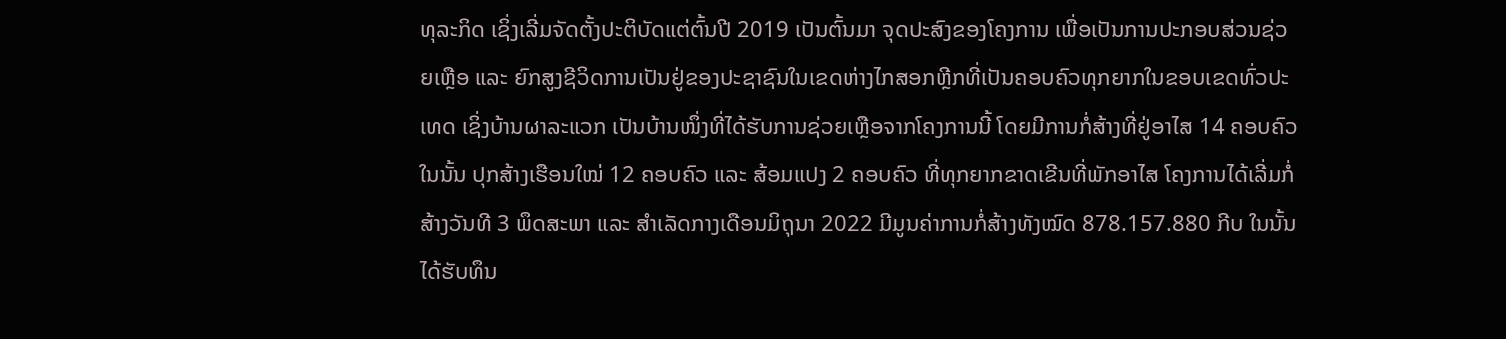ທຸລະກິດ ເຊິ່ງເລີ່ມຈັດຕັ້ງປະຕິບັດແຕ່ຕົ້ນປີ 2019 ເປັນຕົ້ນມາ ຈຸດປະສົງຂອງໂຄງການ ເພື່ອເປັນການປະກອບສ່ວນຊ່ວຍເຫຼືອ ແລະ ຍົກສູງຊີວິດການເປັນຢູ່ຂອງປະຊາຊົນໃນເຂດຫ່າງໄກສອກຫຼີກທີ່ເປັນຄອບຄົວທຸກຍາກໃນຂອບເຂດທົ່ວປະເທດ ເຊິ່ງບ້ານຜາລະແວກ ເປັນບ້ານໜຶ່ງທີ່ໄດ້ຮັບການຊ່ວຍເຫຼືອຈາກໂຄງການນີ້ ໂດຍມີການກໍ່ສ້າງທີ່ຢູ່ອາໄສ 14 ຄອບຄົວ ໃນນັ້ນ ປຸກສ້າງເຮືອນໃໝ່ 12 ຄອບຄົວ ແລະ ສ້ອມແປງ 2 ຄອບຄົວ ທີ່ທຸກຍາກຂາດເຂີນທີ່ພັກອາໄສ ໂຄງການໄດ້ເລີ່ມກໍ່ສ້າງວັນທີ 3 ພຶດສະພາ ແລະ ສຳເລັດກາງເດືອນມິຖຸນາ 2022 ມີມູນຄ່າການກໍ່ສ້າງທັງໝົດ 878.157.880 ກີບ ໃນນັ້ນ ໄດ້ຮັບທຶນ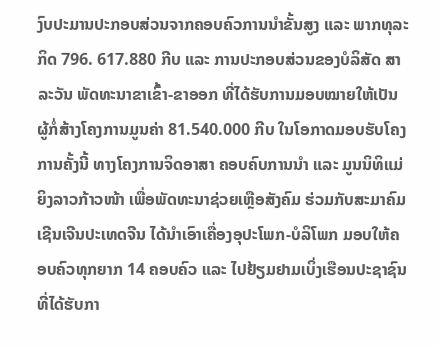ງົບປະມານປະກອບສ່ວນຈາກຄອບຄົວການນໍາຂັ້ນສູງ ແລະ ພາກທຸລະກິດ 796. 617.880 ກີບ ແລະ ການປະກອບສ່ວນຂອງບໍລິສັດ ສາລະວັນ ພັດທະນາຂາເຂົ້າ-ຂາອອກ ທີ່ໄດ້ຮັບການມອບໝາຍໃຫ້ເປັນຜູ້ກໍ່ສ້າງໂຄງການມູນຄ່າ 81.540.000 ກີບ ໃນໂອກາດມອບຮັບໂຄງການຄັ້ງນີ້ ທາງໂຄງການຈິດອາສາ ຄອບຄົບການນໍາ ແລະ ມູນນິທິແມ່ຍິງລາວກ້າວໜ້າ ເພື່ອພັດທະນາຊ່ວຍເຫຼືອສັງຄົມ ຮ່ວມກັບສະມາຄົມເຊີນເຈີນປະເທດຈີນ ໄດ້ນຳເອົາເຄື່ອງອຸປະໂພກ-ບໍລິໂພກ ມອບໃຫ້ຄອບຄົວທຸກຍາກ 14 ຄອບຄົວ ແລະ ໄປຢ້ຽມຢາມເບິ່ງເຮືອນປະຊາຊົນທີ່ໄດ້ຮັບກາ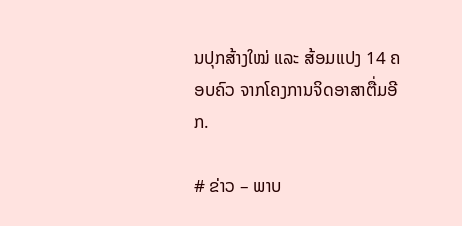ນປຸກສ້າງໃໝ່ ແລະ ສ້ອມແປງ 14 ຄອບຄົວ ຈາກໂຄງການຈິດອາສາຕື່ມອີກ.

# ຂ່າວ – ພາບ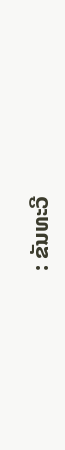: ຂັນທະວີ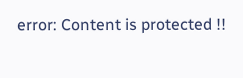error: Content is protected !!